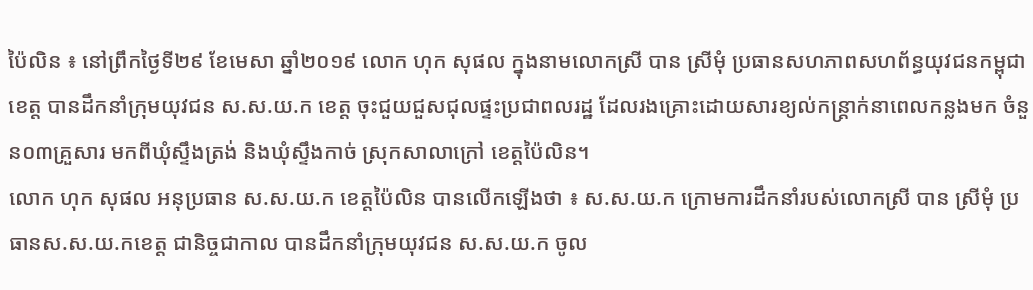ប៉ៃលិន ៖ នៅព្រឹកថ្ងៃទី២៩ ខែមេសា ឆ្នាំ២០១៩ លោក ហុក សុផល ក្នុងនាមលោកស្រី បាន ស្រីមុំ ប្រធានសហភាពសហព័ន្ធយុវជនកម្ពុជាខេត្ត បានដឹកនាំក្រុមយុវជន ស.ស.យ.ក ខេត្ត ចុះជួយជួសជុលផ្ទះប្រជាពលរដ្ឋ ដែលរងគ្រោះដោយសារខ្យល់កន្ត្រាក់នាពេលកន្លងមក ចំនួន០៣គ្រួសារ មកពីឃុំស្ទឹងត្រង់ និងឃុំស្ទឹងកាច់ ស្រុកសាលាក្រៅ ខេត្តប៉ៃលិន។
លោក ហុក សុផល អនុប្រធាន ស.ស.យ.ក ខេត្តប៉ៃលិន បានលើកឡើងថា ៖ ស.ស.យ.ក ក្រោមការដឹកនាំរបស់លោកស្រី បាន ស្រីមុំ ប្រធានស.ស.យ.កខេត្ត ជានិច្ចជាកាល បានដឹកនាំក្រុមយុវជន ស.ស.យ.ក ចូល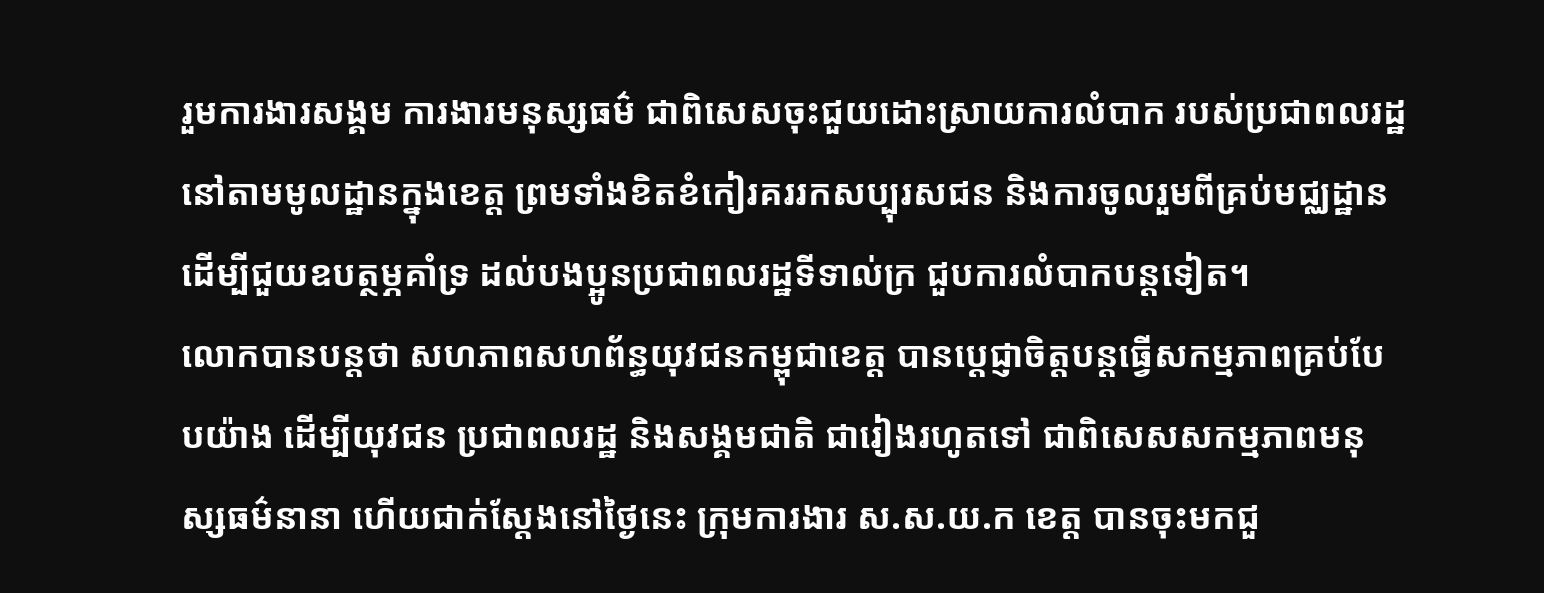រួមការងារសង្គម ការងារមនុស្សធម៌ ជាពិសេសចុះជួយដោះស្រាយការលំបាក របស់ប្រជាពលរដ្ឋនៅតាមមូលដ្ឋានក្នុងខេត្ត ព្រមទាំងខិតខំកៀរគររកសប្បុរសជន និងការចូលរួមពីគ្រប់មជ្ឈដ្ឋាន ដើម្បីជួយឧបត្ថម្ភគាំទ្រ ដល់បងប្អូនប្រជាពលរដ្ឋទីទាល់ក្រ ជួបការលំបាកបន្តទៀត។
លោកបានបន្តថា សហភាពសហព័ន្ធយុវជនកម្ពុជាខេត្ត បានប្តេជ្ញាចិត្តបន្តធ្វើសកម្មភាពគ្រប់បែបយ៉ាង ដើម្បីយុវជន ប្រជាពលរដ្ឋ និងសង្គមជាតិ ជារៀងរហូតទៅ ជាពិសេសសកម្មភាពមនុស្សធម៌នានា ហើយជាក់ស្តែងនៅថ្ងៃនេះ ក្រុមការងារ ស.ស.យ.ក ខេត្ត បានចុះមកជួ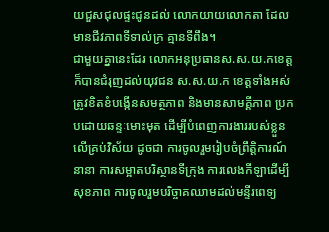យជួសជុលផ្ទះជូនដល់ លោកយាយលោកតា ដែលមានជីវភាពទីទាល់ក្រ គ្មានទីពឹង។
ជាមួយគ្នានេះដែរ លោកអនុប្រធានស.ស.យ.កខេត្ត ក៏បានជំរុញដល់យុវជន ស.ស.យ.ក ខេត្តទាំងអស់ ត្រូវខិតខំបង្កើនសមត្ថភាព និងមានសាមគ្គីភាព ប្រកបដោយឆន្ទៈមោះមុត ដើម្បីបំពេញការងាររបស់ខ្លួនលើគ្រប់វិស័យ ដូចជា ការចូលរួមរៀបចំព្រឹត្តិការណ៍នានា ការសម្អាតបរិស្ថានទីក្រុង ការលេងកីឡាដើម្បីសុខភាព ការចូលរួមបរិច្ចាគឈាមដល់មន្ទីរពេទ្យ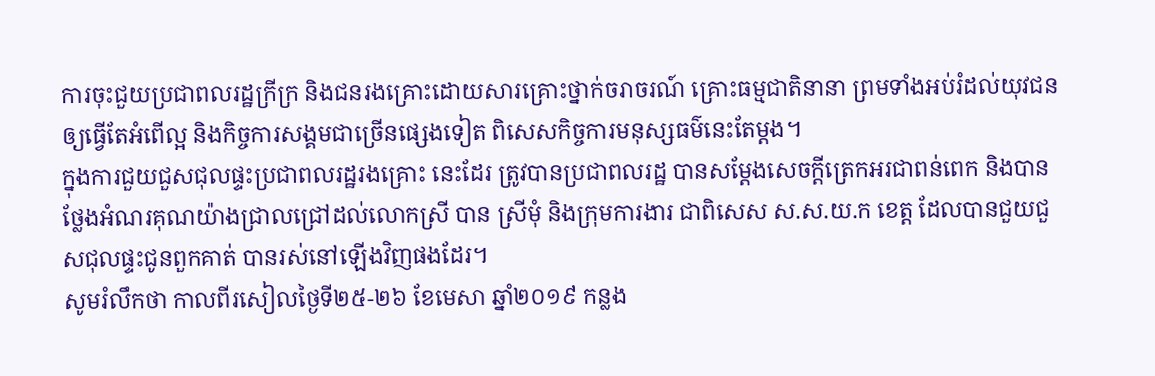ការចុះជួយប្រជាពលរដ្ឋក្រីក្រ និងជនរងគ្រោះដោយសារគ្រោះថ្នាក់ចរាចរណ៍ គ្រោះធម្មជាតិនានា ព្រមទាំងអប់រំដល់យុវជនឲ្យធ្វើតែអំពើល្អ និងកិច្ចការសង្គមជាច្រើនផ្សេងទៀត ពិសេសកិច្ចការមនុស្សធម៌នេះតែម្តង។
ក្នុងការជួយជួសជុលផ្ទះប្រជាពលរដ្ឋរងគ្រោះ នេះដែរ ត្រូវបានប្រជាពលរដ្ឋ បានសម្ដែងសេចក្ដីត្រេកអរជាពន់ពេក និងបានថ្លែងអំណរគុណយ៉ាងជ្រាលជ្រៅដល់លោកស្រី បាន ស្រីមុំ និងក្រុមការងារ ជាពិសេស ស.ស.យ.ក ខេត្ត ដែលបានជួយជួសជុលផ្ទះជូនពួកគាត់ បានរស់នៅឡើងវិញផងដែរ។
សូមរំលឹកថា កាលពីរសៀលថ្ងៃទី២៥-២៦ ខែមេសា ឆ្នាំ២០១៩ កន្លង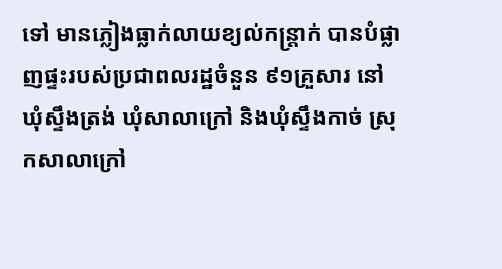ទៅ មានភ្លៀងធ្លាក់លាយខ្យល់កន្ត្រាក់ បានបំផ្លាញផ្ទះរបស់ប្រជាពលរដ្ឋចំនួន ៩១គ្រួសារ នៅឃុំស្ទឹងត្រង់ ឃុំសាលាក្រៅ និងឃុំស្ទឹងកាច់ ស្រុកសាលាក្រៅ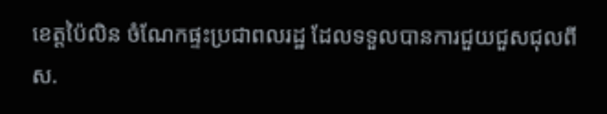ខេត្តប៉ៃលិន ចំណែកផ្ទះប្រជាពលរដ្ឋ ដែលទទួលបានការជួយជួសជុលពី ស.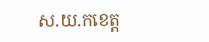ស.យ.កខេត្ត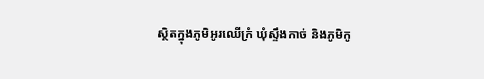ស្ថិតក្នុងភូមិអូរឈើក្រំ ឃុំស្ទឹងកាច់ និងភូមិកូ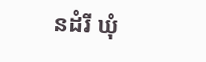នដំរី ឃុំ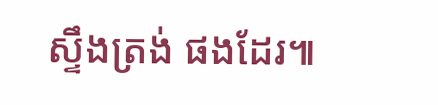ស្ទឹងត្រង់ ផងដែរ៕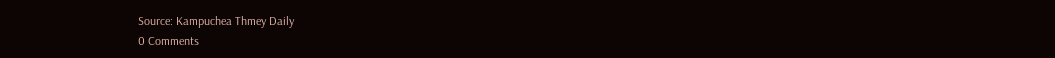Source: Kampuchea Thmey Daily
0 Comments